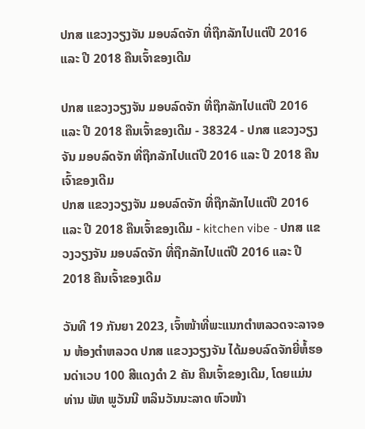ປກສ ແຂວງວຽງຈັນ ມອບລົດຈັກ ທີ່ຖືກລັກໄປແຕ່ປີ 2016 ແລະ ປີ 2018 ຄືນເຈົ້າຂອງເດີມ

ປກສ ແຂວງວຽງຈັນ ມອບລົດຈັກ ທີ່ຖືກລັກໄປແຕ່ປີ 2016 ແລະ ປີ 2018 ຄືນເຈົ້າຂອງເດີມ - 38324 - ປກສ ແຂວງວຽງຈັນ ມອບລົດຈັກ ທີ່ຖືກລັກໄປແຕ່ປີ 2016 ແລະ ປີ 2018 ຄືນເຈົ້າຂອງເດີມ
ປກສ ແຂວງວຽງຈັນ ມອບລົດຈັກ ທີ່ຖືກລັກໄປແຕ່ປີ 2016 ແລະ ປີ 2018 ຄືນເຈົ້າຂອງເດີມ - kitchen vibe - ປກສ ແຂວງວຽງຈັນ ມອບລົດຈັກ ທີ່ຖືກລັກໄປແຕ່ປີ 2016 ແລະ ປີ 2018 ຄືນເຈົ້າຂອງເດີມ

ວັນທີ 19 ກັນຍາ 2023, ເຈົ້າໜ້າທີ່ພະແນກຕໍາຫລວດຈະລາຈອນ ຫ້ອງຕໍາຫລວດ ປກສ ແຂວງວຽງຈັນ ໄດ້ມອບລົດຈັກຍີ່ຫໍ້ຮອນດ່າເວບ 100 ສີແດງດຳ 2 ຄັນ ຄືນເຈົ້າຂອງເດີມ, ໂດຍແມ່ນ ທ່ານ ພັທ ພູວັນນີ ຫລິນວັນນະລາດ ຫົວໜ້າ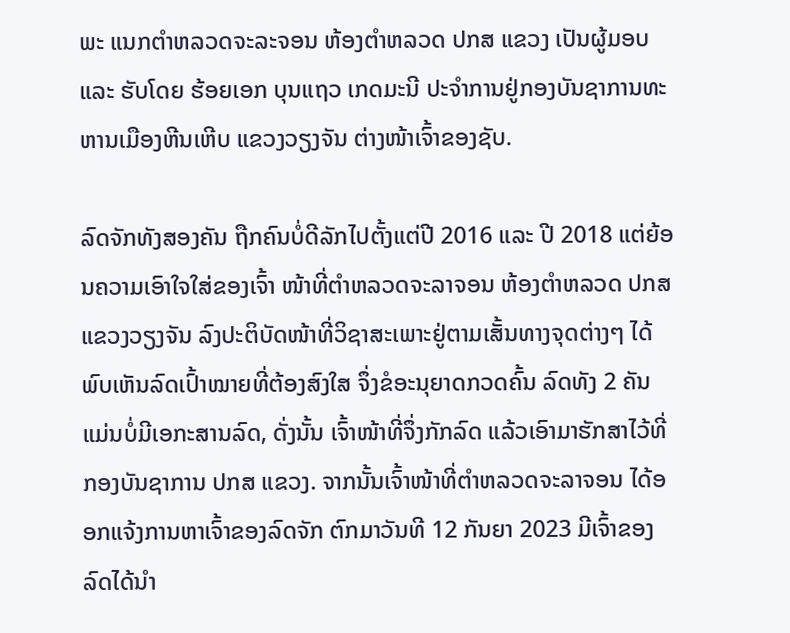ພະ ແນກຕໍາຫລວດຈະລະຈອນ ຫ້ອງຕຳຫລວດ ປກສ ແຂວງ ເປັນຜູ້ມອບ ແລະ ຮັບໂດຍ ຮ້ອຍເອກ ບຸນແຖວ ເກດມະນີ ປະຈຳການຢູ່ກອງບັນຊາການທະຫານເມືອງຫີນເຫີບ ແຂວງວຽງຈັນ ຕ່າງໜ້າເຈົ້າຂອງຊັບ.

ລົດຈັກທັງສອງຄັນ ຖືກຄົນບໍ່ດີລັກໄປຕັ້ງແຕ່ປີ 2016 ແລະ ປີ 2018 ແຕ່ຍ້ອນຄວາມເອົາໃຈໃສ່ຂອງເຈົ້າ ໜ້າທີ່ຕໍາຫລວດຈະລາຈອນ ຫ້ອງຕໍາຫລວດ ປກສ ແຂວງວຽງຈັນ ລົງປະຕິບັດໜ້າທີ່ວິຊາສະເພາະຢູ່ຕາມເສັ້ນທາງຈຸດຕ່າງໆ ໄດ້ພົບເຫັນລົດເປົ້າໝາຍທີ່ຕ້ອງສົງໃສ ຈຶ່ງຂໍອະນຸຍາດກວດຄົ້ນ ລົດທັງ 2 ຄັນ ແມ່ນບໍ່ມີເອກະສານລົດ, ດັ່ງນັ້ນ ເຈົ້າໜ້າທີ່ຈຶ່ງກັກລົດ ແລ້ວເອົາມາຮັກສາໄວ້ທີ່ກອງບັນຊາການ ປກສ ແຂວງ. ຈາກນັ້ນເຈົ້າໜ້າທີ່ຕໍາຫລວດຈະລາຈອນ ໄດ້ອອກແຈ້ງການຫາເຈົ້າຂອງລົດຈັກ ຕົກມາວັນທີ 12 ກັນຍາ 2023 ມີເຈົ້າຂອງລົດໄດ້ນໍາ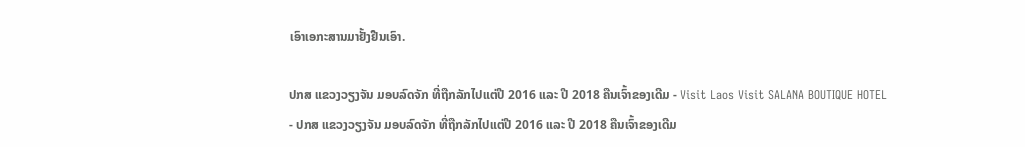ເອົາເອກະສານມາຢັ້ງຢືນເອົາ.

ປກສ ແຂວງວຽງຈັນ ມອບລົດຈັກ ທີ່ຖືກລັກໄປແຕ່ປີ 2016 ແລະ ປີ 2018 ຄືນເຈົ້າຂອງເດີມ - Visit Laos Visit SALANA BOUTIQUE HOTEL - ປກສ ແຂວງວຽງຈັນ ມອບລົດຈັກ ທີ່ຖືກລັກໄປແຕ່ປີ 2016 ແລະ ປີ 2018 ຄືນເຈົ້າຂອງເດີມ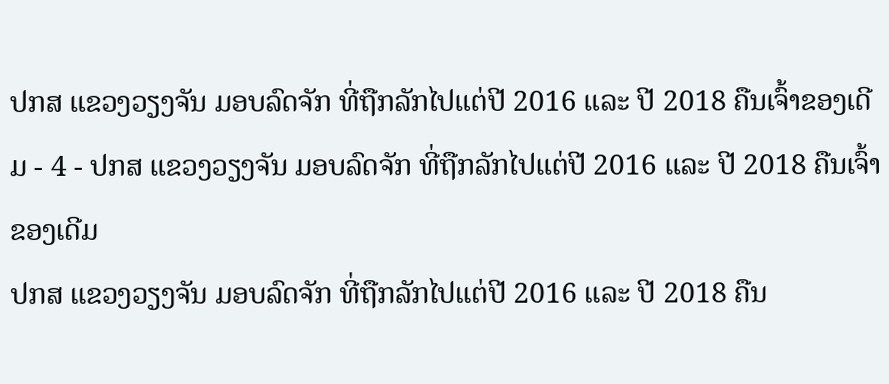ປກສ ແຂວງວຽງຈັນ ມອບລົດຈັກ ທີ່ຖືກລັກໄປແຕ່ປີ 2016 ແລະ ປີ 2018 ຄືນເຈົ້າຂອງເດີມ - 4 - ປກສ ແຂວງວຽງຈັນ ມອບລົດຈັກ ທີ່ຖືກລັກໄປແຕ່ປີ 2016 ແລະ ປີ 2018 ຄືນເຈົ້າຂອງເດີມ
ປກສ ແຂວງວຽງຈັນ ມອບລົດຈັກ ທີ່ຖືກລັກໄປແຕ່ປີ 2016 ແລະ ປີ 2018 ຄືນ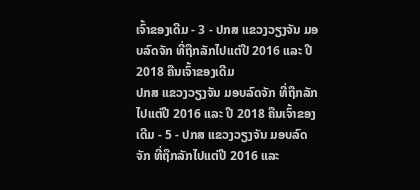ເຈົ້າຂອງເດີມ - 3 - ປກສ ແຂວງວຽງຈັນ ມອບລົດຈັກ ທີ່ຖືກລັກໄປແຕ່ປີ 2016 ແລະ ປີ 2018 ຄືນເຈົ້າຂອງເດີມ
ປກສ ແຂວງວຽງຈັນ ມອບລົດຈັກ ທີ່ຖືກລັກໄປແຕ່ປີ 2016 ແລະ ປີ 2018 ຄືນເຈົ້າຂອງເດີມ - 5 - ປກສ ແຂວງວຽງຈັນ ມອບລົດຈັກ ທີ່ຖືກລັກໄປແຕ່ປີ 2016 ແລະ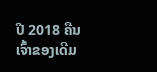ປີ 2018 ຄືນເຈົ້າຂອງເດີມ